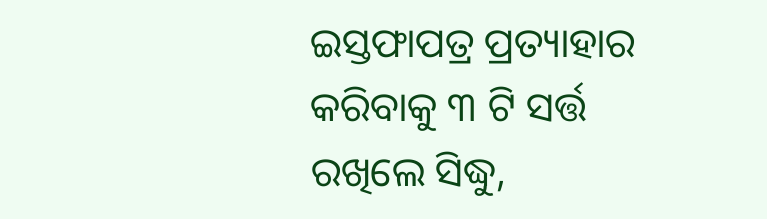ଇସ୍ତଫାପତ୍ର ପ୍ରତ୍ୟାହାର କରିବାକୁ ୩ ଟି ସର୍ତ୍ତ ରଖିଲେ ସିଦ୍ଧୁ,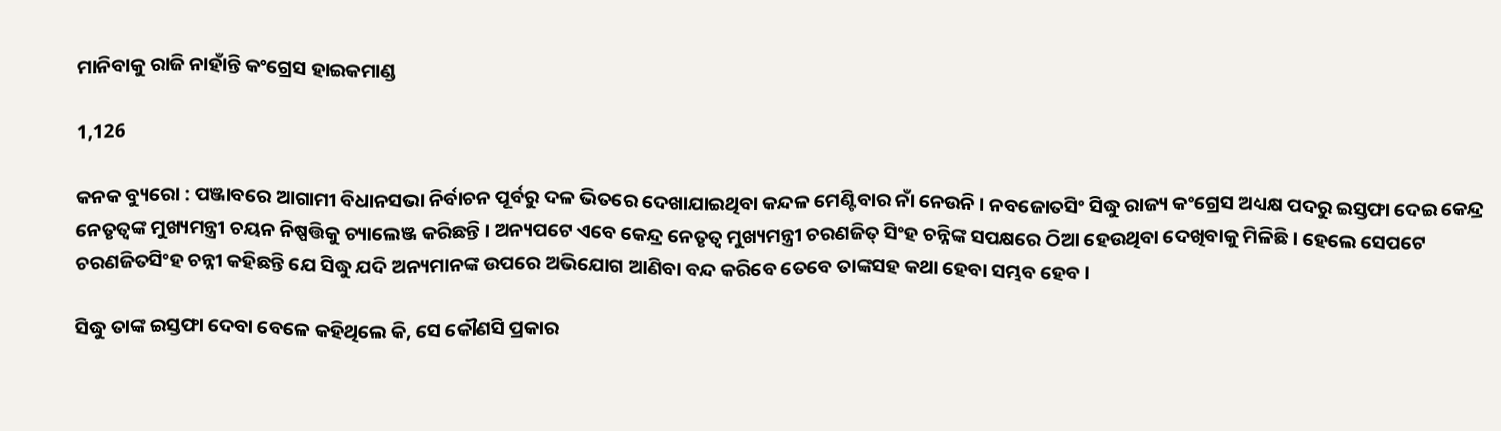ମାନିବାକୁ ରାଜି ନାହାଁନ୍ତି କଂଗ୍ରେସ ହାଇକମାଣ୍ଡ

1,126

କନକ ବ୍ୟୁରୋ : ପଞ୍ଜାବରେ ଆଗାମୀ ବିଧାନସଭା ନିର୍ବାଚନ ପୂର୍ବରୁ ଦଳ ଭିତରେ ଦେଖାଯାଇଥିବା କନ୍ଦଳ ମେଣ୍ଟିବାର ନାଁ ନେଉନି । ନବଜୋତସିଂ ସିଦ୍ଧୁ ରାଜ୍ୟ କଂଗ୍ରେସ ଅଧ୍ୟକ୍ଷ ପଦରୁ ଇସ୍ତଫା ଦେଇ କେନ୍ଦ୍ର ନେତୃତ୍ୱଙ୍କ ମୁଖ୍ୟମନ୍ତ୍ରୀ ଚୟନ ନିଷ୍ପତ୍ତିକୁ ଚ୍ୟାଲେଞ୍ଜ କରିଛନ୍ତି । ଅନ୍ୟପଟେ ଏବେ କେନ୍ଦ୍ର ନେତୃତ୍ୱ ମୁଖ୍ୟମନ୍ତ୍ରୀ ଚରଣଜିତ୍ ସିଂହ ଚନ୍ନିଙ୍କ ସପକ୍ଷରେ ଠିଆ ହେଉଥିବା ଦେଖିବାକୁ ମିଳିଛି । ହେଲେ ସେପଟେ ଚରଣଜିତସିଂହ ଚନ୍ନୀ କହିଛନ୍ତି ଯେ ସିଦ୍ଧୁ ଯଦି ଅନ୍ୟମାନଙ୍କ ଉପରେ ଅଭିଯୋଗ ଆଣିବା ବନ୍ଦ କରିବେ ତେବେ ତାଙ୍କସହ କଥା ହେବା ସମ୍ଭବ ହେବ ।

ସିଦ୍ଧୁ ତାଙ୍କ ଇସ୍ତଫା ଦେବା ବେଳେ କହିଥିଲେ କି, ସେ କୌଣସି ପ୍ରକାର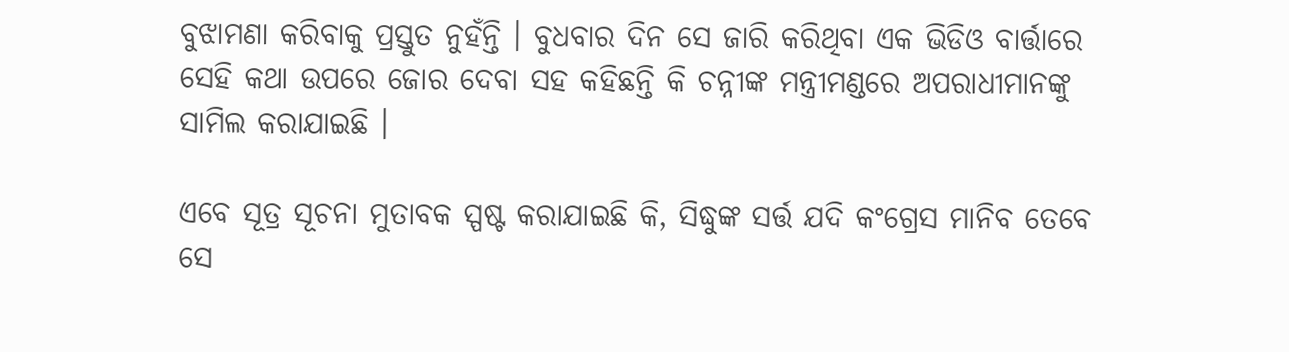ବୁଝାମଣା କରିବାକୁ ପ୍ରସ୍ତୁତ ନୁହଁନ୍ତି । ବୁଧବାର ଦିନ ସେ ଜାରି କରିଥିବା ଏକ ଭିଡିଓ ବାର୍ତ୍ତାରେ ସେହି କଥା ଉପରେ ଜୋର ଦେବା ସହ କହିଛନ୍ତି କି ଚନ୍ନୀଙ୍କ ମନ୍ତ୍ରୀମଣ୍ଡରେ ଅପରାଧୀମାନଙ୍କୁ ସାମିଲ କରାଯାଇଛି ।

ଏବେ ସୂତ୍ର ସୂଚନା ମୁତାବକ ସ୍ପଷ୍ଟ କରାଯାଇଛି କି, ସିଦ୍ଧୁଙ୍କ ସର୍ତ୍ତ ଯଦି କଂଗ୍ରେସ ମାନିବ ତେବେ ସେ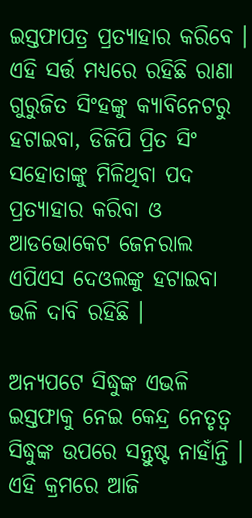ଇସ୍ତଫାପତ୍ର ପ୍ରତ୍ୟାହାର କରିବେ । ଏହି ସର୍ତ୍ତ ମଧ୍ୟରେ ରହିଛି ରାଣା ଗୁରୁଜିତ ସିଂହଙ୍କୁ କ୍ୟାବିନେଟରୁ ହଟାଇବା, ଡିଜିପି ପ୍ରିତ ସିଂ ସହୋତାଙ୍କୁ ମିଳିଥିବା ପଦ ପ୍ରତ୍ୟାହାର କରିବା ଓ ଆଡଭୋକେଟ ଜେନରାଲ ଏପିଏସ ଦେଓଲଙ୍କୁ ହଟାଇବା ଭଳି ଦାବି ରହିଛି ।

ଅନ୍ୟପଟେ ସିଦ୍ଧୁଙ୍କ ଏଭଳି ଇସ୍ତଫାକୁ ନେଇ କେନ୍ଦ୍ର ନେତୃତ୍ୱ ସିଦ୍ଧୁଙ୍କ ଉପରେ ସନ୍ତୁଷ୍ଟ ନାହାଁନ୍ତି । ଏହି କ୍ରମରେ ଆଜି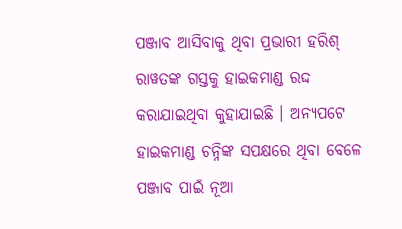ପଞ୍ଜାବ ଆସିବାକୁ ଥିବା ପ୍ରଭାରୀ ହରିଶ୍ ରାୱତଙ୍କ ଗସ୍ତକୁ ହାଇକମାଣ୍ଡ ରଦ୍ଦ କରାଯାଇଥିବା କୁହାଯାଇଛି । ଅନ୍ୟପଟେ ହାଇକମାଣ୍ଡ ଚନ୍ନିଙ୍କ ସପକ୍ଷରେ ଥିବା ବେଳେ ପଞ୍ଜାବ ପାଇଁ ନୂଆ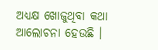ଅଧ୍ୟକ୍ଷ ଖୋଜୁଥିବା କଥା ଆଲୋଚନା ହେଉଛି ।